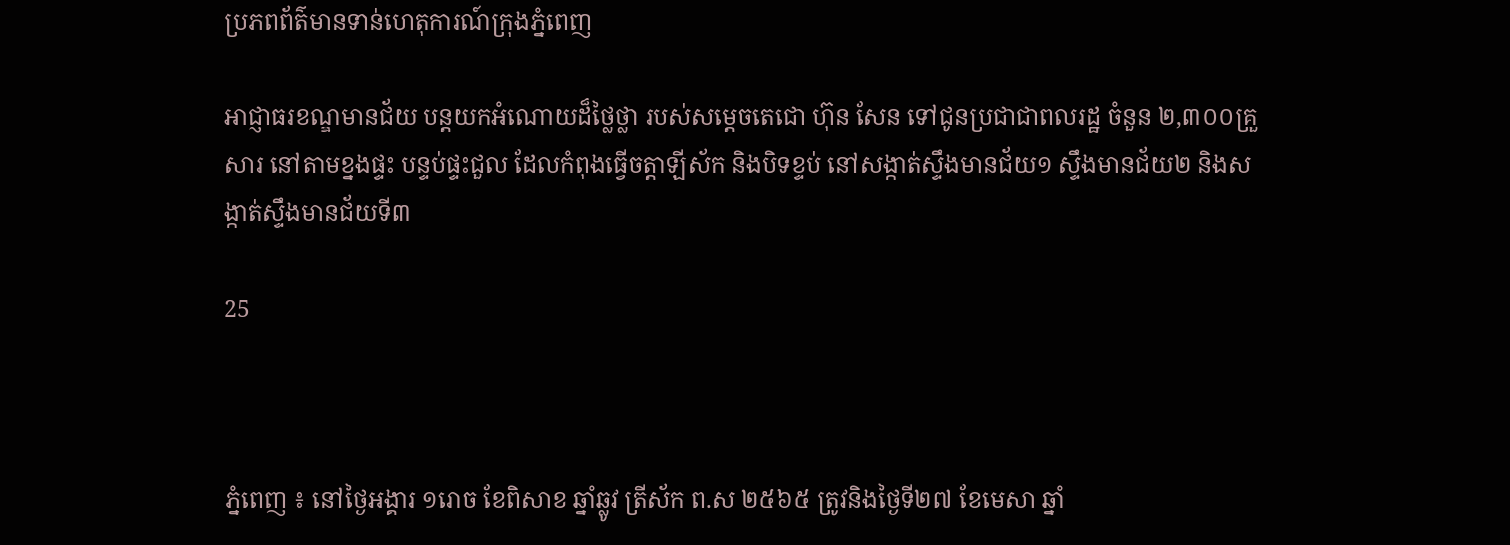ប្រភពព័ត៌មានទាន់ហេតុការណ៍ក្រុងភ្នំពេញ

អាជ្ញាធរខណ្ឌមានជ័យ បន្តយកអំណោយដ៏ថ្លៃថ្លា របស់សម្ដេចតេជោ ហ៊ុន សែន ទៅជូនប្រជាជាពលរដ្ឋ ចំនួន ២,៣០០គ្រួសារ នៅតាមខ្នងផ្ទះ បន្ទប់ផ្ទះជួល ដែលកំពុងធ្វើចត្តាឡីស័ក និងបិទខ្ទប់ នៅសង្កាត់ស្ទឹងមានជ័យ១ ស្ទឹងមានជ័យ២ និងសង្កាត់ស្ទឹងមានជ័យទី៣

25



ភ្នំពេញ ៖ នៅថ្ងៃអង្គារ ១រោច ខែពិសាខ ឆ្នាំឆ្លូវ ត្រីស័ក ព.ស ២៥៦៥ ត្រូវនិងថ្ងៃទី២៧ ខែមេសា ឆ្នាំ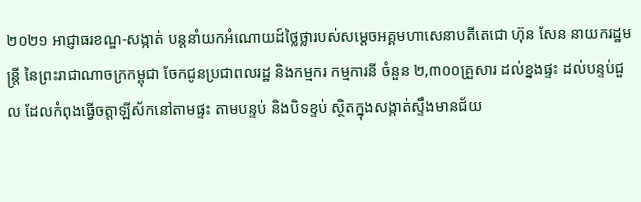២០២១ អាជ្ញាធរខណ្ឌ-សង្កាត់ បន្តនាំយកអំណោយដ៍ថ្លៃថ្លារបស់សម្តេចអគ្គមហាសេនាបតីតេជោ ហ៊ុន សែន នាយករដ្ឋមន្ត្រី នៃព្រះរាជាណាចក្រកម្ពុជា ចែកជូនប្រជាពលរដ្ឋ និងកម្មករ កម្មការនី ចំនួន ២,៣០០គ្រួសារ ដល់ខ្នងផ្ទះ ដល់បន្ទប់ជួល ដែលកំពុងធ្វើចត្តាឡីស័កនៅតាមផ្ទះ តាមបន្ទប់ និងបិទខ្ទប់ ស្ថិតក្នុងសង្កាត់ស្ទឹងមានជ័យ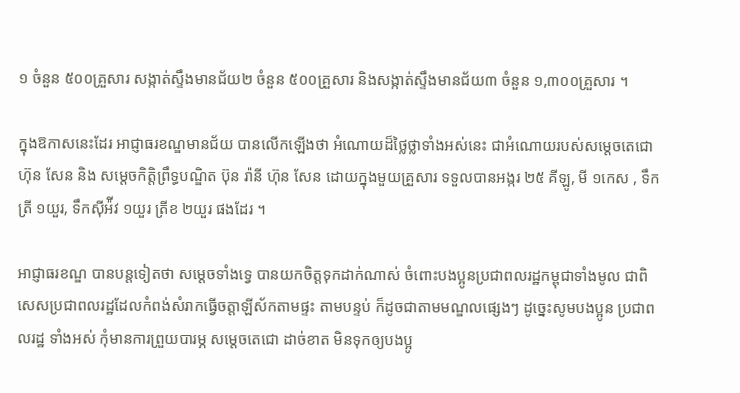១ ចំនួន ៥០០គ្រួសារ សង្កាត់ស្ទឹងមានជ័យ២ ចំនួន ៥០០គ្រួសារ និងសង្កាត់ស្ទឹងមានជ័យ៣ ចំនួន ១,៣០០គ្រួសារ ។

ក្នុងឱកាសនេះដែរ អាជ្ញាធរខណ្ឌមានជ័យ បានលើកឡើងថា អំណោយដ៏ថ្លៃថ្លាទាំងអស់នេះ ជាអំណោយរបស់សម្តេចតេជោ ហ៊ុន សែន និង សម្តេចកិត្តិព្រឹទ្ធបណ្ឌិត ប៊ុន រ៉ានី ហ៊ុន សែន ដោយក្នុងមួយគ្រួសារ ទទួលបានអង្ករ ២៥ គីឡូ, មី ១កេស , ទឹកត្រី ១យួរ, ទឹកស៊ីអ៉ីវ ១យួរ ត្រីខ ២យួរ ផងដែរ ។

អាជ្ញាធរខណ្ឌ បានបន្តទៀតថា សម្ដេចទាំងទ្វេ បានយកចិត្តទុកដាក់ណាស់ ចំពោះបងប្អូនប្រជាពលរដ្ឋកម្ពុជាទាំងមូល ជាពិសេសប្រជាពលរដ្ឋដែលកំពង់សំរាកធ្វើចត្តាឡីស័កតាមផ្ទះ តាមបន្ទប់ ក៏ដូចជាតាមមណ្ឌលផ្សេងៗ ដូច្នេះសូមបងប្អូន ប្រជាពលរដ្ឋ ទាំងអស់ កុំមានការព្រួយបារម្ភ សម្តេចតេជោ ដាច់ខាត មិនទុកឲ្យបងប្អូ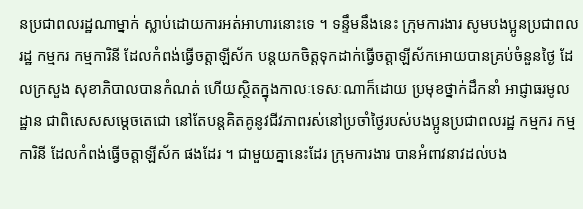នប្រជាពលរដ្ឋណាម្នាក់ ស្លាប់ដោយការអត់អាហារនោះទេ ។ ទន្ទឹមនឹងនេះ ក្រុមការងារ សូមបងប្អូនប្រជាពលរដ្ឋ កម្មករ កម្មការិនី ដែលកំពង់ធ្វើចត្តាឡីស័ក បន្តយកចិត្តទុកដាក់ធ្វើចត្តាឡីស័កអោយបានគ្រប់ចំនួនថ្ងៃ ដែលក្រសួង សុខាភិបាលបានកំណត់ ហើយស្ថិតក្នុងកាលៈទេសៈណាក៏ដោយ ប្រមុខថ្នាក់ដឹកនាំ អាជ្ញាធរមូលដ្ឋាន ជាពិសេសសម្តេចតេជោ នៅតែបន្តគិតគូនូវជីវភាពរស់នៅប្រចាំថ្ងៃរបស់បងប្អូនប្រជាពលរដ្ឋ កម្មករ កម្មការិនី ដែលកំពង់ធ្វើចត្តាឡីស័ក ផងដែរ ។ ជាមួយគ្នានេះដែរ ក្រុមការងារ បានអំពាវនាវដល់បង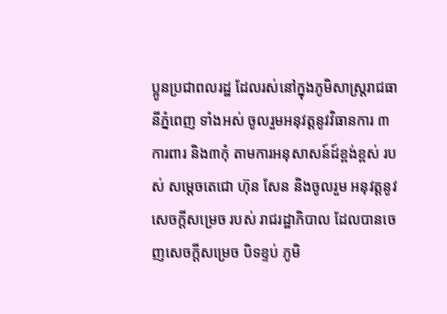ប្អូនប្រជាពលរដ្ឋ ដែលរស់នៅក្នុងភូមិសាស្ត្ររាជធានីភ្នំពេញ ទាំងអស់ ចូលរួមអនុវត្តនូវវិធានការ ៣ការពារ និង៣កុំ តាមការអនុសាសន៍ដ៍ខ្ពង់ខ្ពស់ របស់ សម្តេចតេជោ ហ៊ុន សែន និងចូលរួម អនុវត្តនូវសេចក្ដីសម្រេច របស់ រាជរដ្ឋាភិបាល ដែលបានចេញសេចក្ដីសម្រេច បិទខ្ទប់ ភូមិ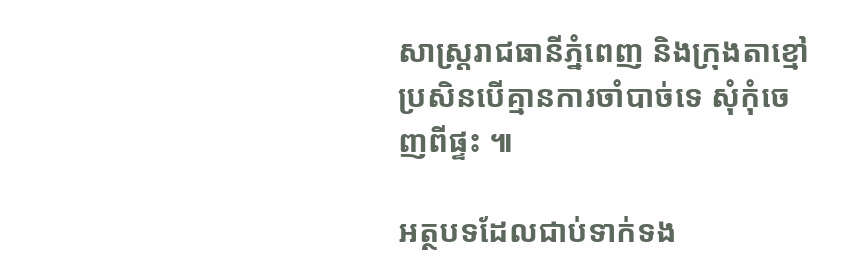សាស្ត្ររាជធានីភ្នំពេញ និងក្រុងតាខ្មៅ ប្រសិនបើគ្មានការចាំបាច់ទេ សុំកុំចេញពីផ្ទះ ៕

អត្ថបទដែលជាប់ទាក់ទង